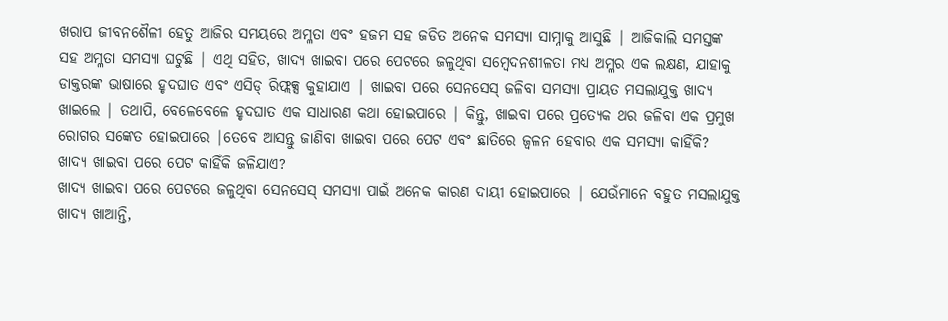ଖରାପ ଜୀବନଶୈଳୀ ହେତୁ ଆଜିର ସମୟରେ ଅମ୍ଳତା ଏବଂ ହଜମ ସହ ଜଡିତ ଅନେକ ସମସ୍ୟା ସାମ୍ନାକୁ ଆସୁଛି | ଆଜିକାଲି ସମସ୍ତଙ୍କ ସହ ଅମ୍ଳତା ସମସ୍ୟା ଘଟୁଛି | ଏଥି ସହିତ, ଖାଦ୍ୟ ଖାଇବା ପରେ ପେଟରେ ଜଳୁଥିବା ସମ୍ବେଦନଶୀଳତା ମଧ୍ୟ ଅମ୍ଳର ଏକ ଲକ୍ଷଣ, ଯାହାକୁ ଡାକ୍ତରଙ୍କ ଭାଷାରେ ହୃଦଘାତ ଏବଂ ଏସିଡ୍ ରିଫ୍ଲକ୍ସ କୁହାଯାଏ | ଖାଇବା ପରେ ସେନସେସ୍ ଜଳିବା ସମସ୍ୟା ପ୍ରାୟତ ମସଲାଯୁକ୍ତ ଖାଦ୍ୟ ଖାଇଲେ | ତଥାପି, ବେଳେବେଳେ ହୃଦଘାତ ଏକ ସାଧାରଣ କଥା ହୋଇପାରେ | କିନ୍ତୁ, ଖାଇବା ପରେ ପ୍ରତ୍ୟେକ ଥର ଜଳିବା ଏକ ପ୍ରମୁଖ ରୋଗର ସଙ୍କେତ ହୋଇପାରେ |ତେବେ ଆସନ୍ତୁ ଜାଣିବା ଖାଇବା ପରେ ପେଟ ଏବଂ ଛାତିରେ ଜ୍ୱଳନ ହେବାର ଏକ ସମସ୍ୟା କାହିଁକି?
ଖାଦ୍ୟ ଖାଇବା ପରେ ପେଟ କାହିଁକି ଜଳିଯାଏ?
ଖାଦ୍ୟ ଖାଇବା ପରେ ପେଟରେ ଜଳୁଥିବା ସେନସେସ୍ ସମସ୍ୟା ପାଇଁ ଅନେକ କାରଣ ଦାୟୀ ହୋଇପାରେ | ଯେଉଁମାନେ ବହୁତ ମସଲାଯୁକ୍ତ ଖାଦ୍ୟ ଖାଆନ୍ତି,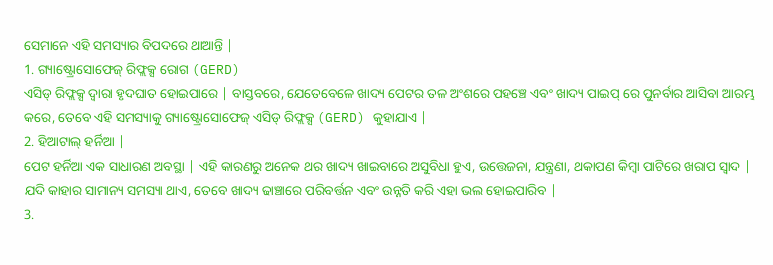ସେମାନେ ଏହି ସମସ୍ୟାର ବିପଦରେ ଥାଆନ୍ତି |
1. ଗ୍ୟାଷ୍ଟ୍ରୋସୋଫେଜ୍ ରିଫ୍ଲକ୍ସ ରୋଗ (GERD)
ଏସିଡ୍ ରିଫ୍ଲକ୍ସ ଦ୍ୱାରା ହୃଦଘାତ ହୋଇପାରେ | ବାସ୍ତବରେ, ଯେତେବେଳେ ଖାଦ୍ୟ ପେଟର ତଳ ଅଂଶରେ ପହଞ୍ଚେ ଏବଂ ଖାଦ୍ୟ ପାଇପ୍ ରେ ପୁନର୍ବାର ଆସିବା ଆରମ୍ଭ କରେ, ତେବେ ଏହି ସମସ୍ୟାକୁ ଗ୍ୟାଷ୍ଟ୍ରୋସୋଫେଜ୍ ଏସିଡ୍ ରିଫ୍ଲକ୍ସ (GERD) କୁହାଯାଏ |
2. ହିଆଟାଲ୍ ହର୍ନିଆ |
ପେଟ ହର୍ନିଆ ଏକ ସାଧାରଣ ଅବସ୍ଥା | ଏହି କାରଣରୁ ଅନେକ ଥର ଖାଦ୍ୟ ଖାଇବାରେ ଅସୁବିଧା ହୁଏ, ଉତ୍ତେଜନା, ଯନ୍ତ୍ରଣା, ଥକାପଣ କିମ୍ବା ପାଟିରେ ଖରାପ ସ୍ୱାଦ | ଯଦି କାହାର ସାମାନ୍ୟ ସମସ୍ୟା ଥାଏ, ତେବେ ଖାଦ୍ୟ ଢାଞ୍ଚାରେ ପରିବର୍ତ୍ତନ ଏବଂ ଉନ୍ନତି କରି ଏହା ଭଲ ହୋଇପାରିବ |
3.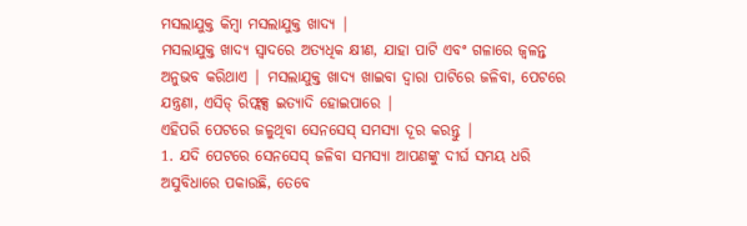ମସଲାଯୁକ୍ତ କିମ୍ବା ମସଲାଯୁକ୍ତ ଖାଦ୍ୟ |
ମସଲାଯୁକ୍ତ ଖାଦ୍ୟ ସ୍ଵାଦରେ ଅତ୍ୟଧିକ କ୍ଷୀଣ, ଯାହା ପାଟି ଏବଂ ଗଳାରେ ଜ୍ୱଳନ୍ତ ଅନୁଭବ କରିଥାଏ | ମସଲାଯୁକ୍ତ ଖାଦ୍ୟ ଖାଇବା ଦ୍ୱାରା ପାଟିରେ ଜଳିବା, ପେଟରେ ଯନ୍ତ୍ରଣା, ଏସିଡ୍ ରିଫ୍ଲକ୍ସ ଇତ୍ୟାଦି ହୋଇପାରେ |
ଏହିପରି ପେଟରେ ଜଳୁଥିବା ସେନସେସ୍ ସମସ୍ୟା ଦୂର କରନ୍ତୁ |
1. ଯଦି ପେଟରେ ସେନସେସ୍ ଜଳିବା ସମସ୍ୟା ଆପଣଙ୍କୁ ଦୀର୍ଘ ସମୟ ଧରି ଅସୁବିଧାରେ ପକାଉଛି, ତେବେ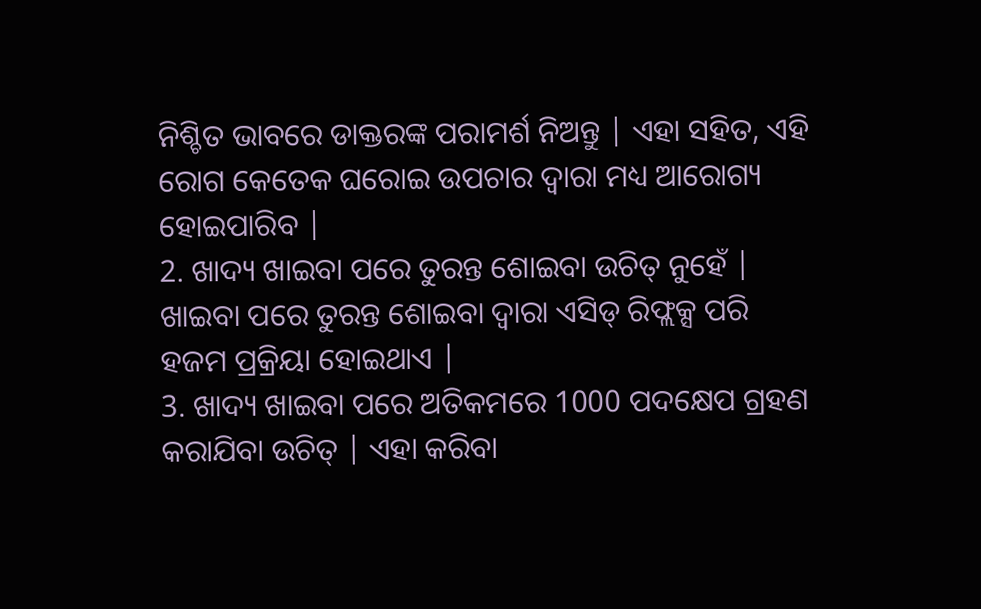ନିଶ୍ଚିତ ଭାବରେ ଡାକ୍ତରଙ୍କ ପରାମର୍ଶ ନିଅନ୍ତୁ | ଏହା ସହିତ, ଏହି ରୋଗ କେତେକ ଘରୋଇ ଉପଚାର ଦ୍ୱାରା ମଧ୍ୟ ଆରୋଗ୍ୟ ହୋଇପାରିବ |
2. ଖାଦ୍ୟ ଖାଇବା ପରେ ତୁରନ୍ତ ଶୋଇବା ଉଚିତ୍ ନୁହେଁ | ଖାଇବା ପରେ ତୁରନ୍ତ ଶୋଇବା ଦ୍ୱାରା ଏସିଡ୍ ରିଫ୍ଲକ୍ସ ପରି ହଜମ ପ୍ରକ୍ରିୟା ହୋଇଥାଏ |
3. ଖାଦ୍ୟ ଖାଇବା ପରେ ଅତିକମରେ 1000 ପଦକ୍ଷେପ ଗ୍ରହଣ କରାଯିବା ଉଚିତ୍ | ଏହା କରିବା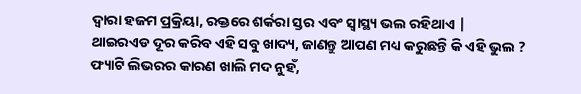ଦ୍ୱାରା ହଜମ ପ୍ରକ୍ରିୟା, ରକ୍ତରେ ଶର୍କରା ସ୍ତର ଏବଂ ସ୍ୱାସ୍ଥ୍ୟ ଭଲ ରହିଥାଏ |
ଥାଇରଏଡ ଦୂର କରିବ ଏହି ସବୁ ଖାଦ୍ୟ, ଜାଣନ୍ତୁ ଆପଣ ମଧ୍ୟ କରୁଛନ୍ତି କି ଏହି ଭୁଲ ?
ଫ୍ୟାଟି ଲିଭରର କାରଣ ଖାଲି ମଦ ନୁହଁ,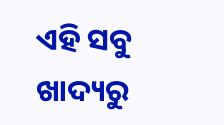ଏହି ସବୁ ଖାଦ୍ୟରୁ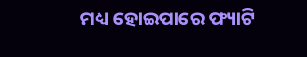ମଧ୍ୟ ହୋଇପାରେ ଫ୍ୟାଟି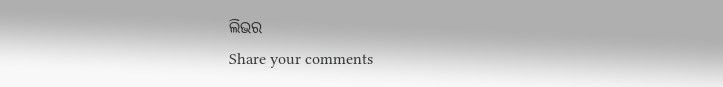ଲିଭର
Share your comments